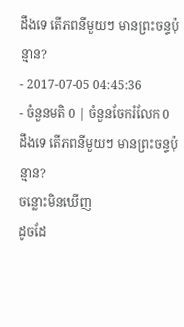ដឹងទេ តើភពនីមួយៗ មានព្រះចន្ទប៉ុន្មាន?
- 2017-07-05 04:45:36
- ចំនួនមតិ 0 | ចំនួនចែករំលែក 0
ដឹងទេ តើភពនីមួយៗ មានព្រះចន្ទប៉ុន្មាន?
ចន្លោះមិនឃើញ
ដូចដែ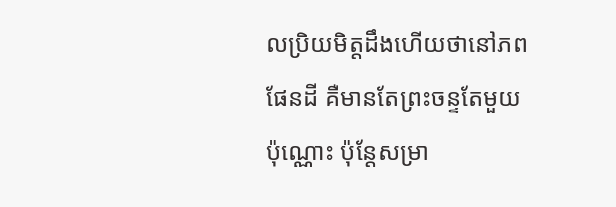លប្រិយមិត្តដឹងហើយថានៅភពផែនដី គឺមានតែព្រះចន្ទតែមួយប៉ុណ្ណោះ ប៉ុន្តែសម្រា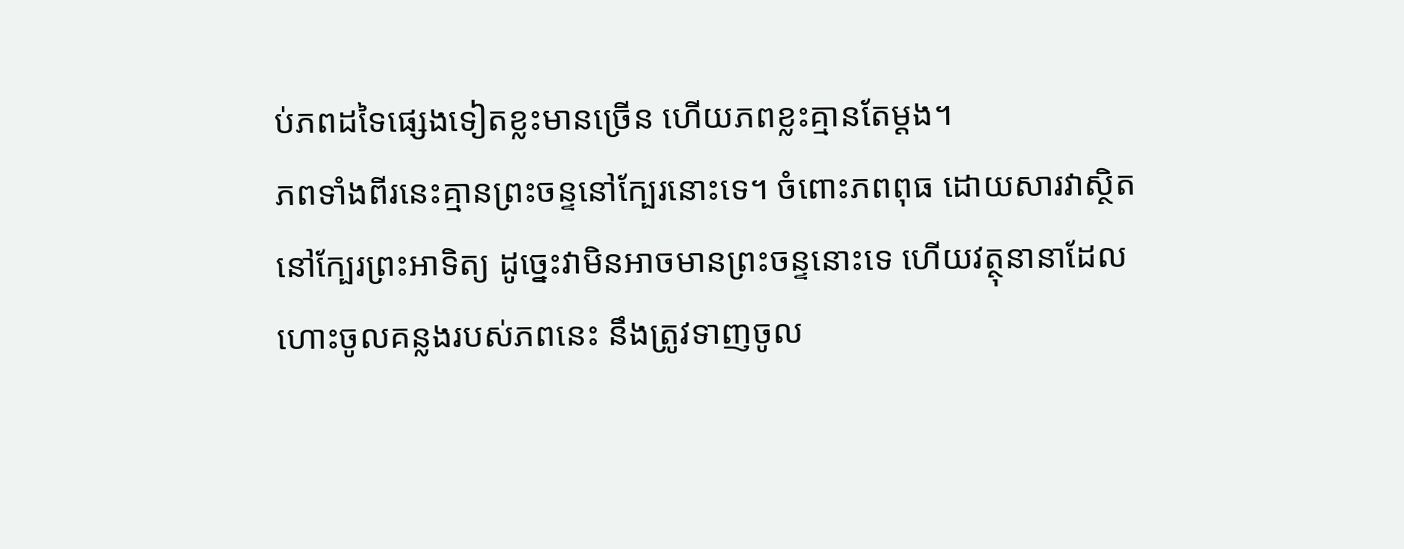ប់ភពដទៃផ្សេងទៀតខ្លះមានច្រើន ហើយភពខ្លះគ្មានតែម្ដង។
ភពទាំងពីរនេះគ្មានព្រះចន្ទនៅក្បែរនោះទេ។ ចំពោះភពពុធ ដោយសារវាស្ថិតនៅក្បែរព្រះអាទិត្យ ដូច្នេះវាមិនអាចមានព្រះចន្ទនោះទេ ហើយវត្ថុនានាដែលហោះចូលគន្លងរបស់ភពនេះ នឹងត្រូវទាញចូល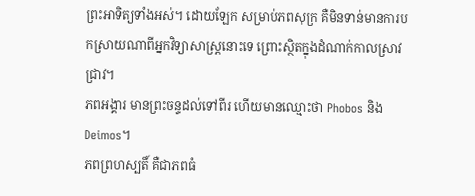ព្រះអាទិត្យទាំងអស់។ ដោយឡែក សម្រាប់ភពសុក្រ គឺមិនទាន់មានការបកស្រាយណាពីអ្នកវិទ្យាសាស្ត្រនោះទេ ព្រោះស្ថិតក្នុងដំណាក់កាលស្រាវជ្រាវ។
ភពអង្គារ មានព្រះចន្ទដល់ទៅពីរ ហើយមានឈ្មោះថា Phobos និង Deimos។
ភពព្រហស្បតិ៍ គឺជាភពធំ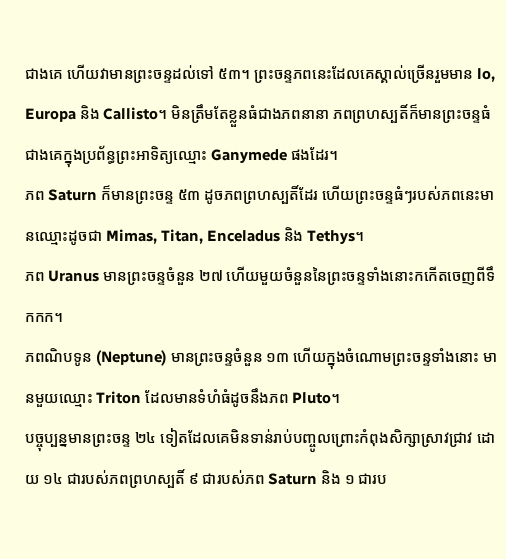ជាងគេ ហើយវាមានព្រះចន្ទដល់ទៅ ៥៣។ ព្រះចន្ទភពនេះដែលគេស្គាល់ច្រើនរួមមាន lo, Europa និង Callisto។ មិនត្រឹមតែខ្លួនធំជាងភពនានា ភពព្រហស្បតិ៍ក៏មានព្រះចន្ទធំជាងគេក្នុងប្រព័ន្ធព្រះអាទិត្យឈ្មោះ Ganymede ផងដែរ។
ភព Saturn ក៏មានព្រះចន្ទ ៥៣ ដូចភពព្រហស្បតិ៍ដែរ ហើយព្រះចន្ទធំៗរបស់ភពនេះមានឈ្មោះដូចជា Mimas, Titan, Enceladus និង Tethys។
ភព Uranus មានព្រះចន្ទចំនួន ២៧ ហើយមួយចំនួននៃព្រះចន្ទទាំងនោះកកើតចេញពីទឹកកក។
ភពណិបទូន (Neptune) មានព្រះចន្ទចំនួន ១៣ ហើយក្នុងចំណោមព្រះចន្ទទាំងនោះ មានមួយឈ្មោះ Triton ដែលមានទំហំធំដូចនឹងភព Pluto។
បច្ចុប្បន្នមានព្រះចន្ទ ២៤ ទៀតដែលគេមិនទាន់រាប់បញ្ចូលព្រោះកំពុងសិក្សាស្រាវជ្រាវ ដោយ ១៤ ជារបស់ភពព្រហស្បតិ៍ ៩ ជារបស់ភព Saturn និង ១ ជារប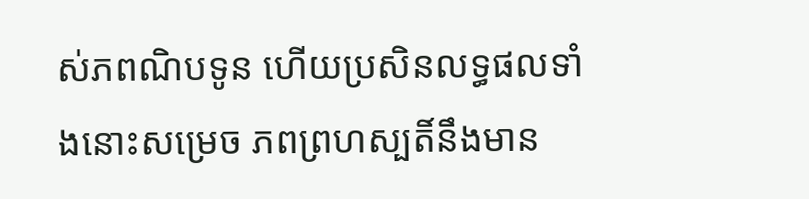ស់ភពណិបទូន ហើយប្រសិនលទ្ធផលទាំងនោះសម្រេច ភពព្រហស្បតិ៍នឹងមាន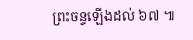ព្រះចន្ទឡើងដល់ ៦៧ ៕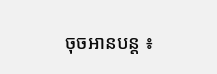ចុចអានបន្ត ៖